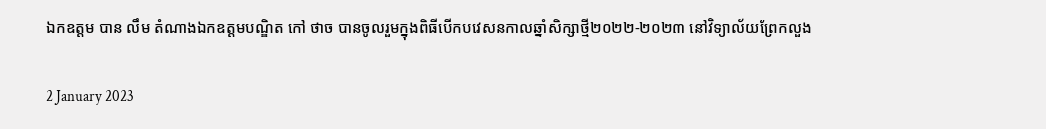ឯកឧត្តម បាន លឹម តំណាងឯកឧត្តមបណ្ឌិត កៅ ថាច បានចូលរួមក្នុងពិធីបើកបវេសនកាលឆ្នាំសិក្សាថ្មី២០២២-២០២៣ នៅវិទ្យាល័យព្រែកលួង

2 January 2023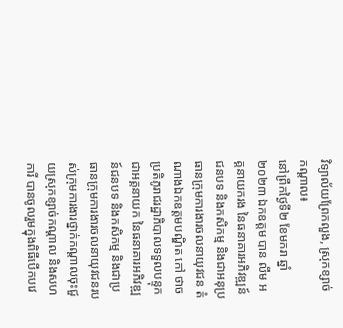វិទ្យាល័យព្រែកលួង, ស្រុកខ្សាច់កណ្តាល៖
នៅព្រឹកថ្ងៃទី២ ខែមករា ឆ្នាំ២០២៣ ឯកឧត្តម បាន លឹម អគ្គនាយករង នៃធនាគារអភិវឌ្ឍន៍ជនបទ និងកសិកម្ម និងជាអនុប្រធានក្រុមការងារចលនាយុវជន តំណាងឯកឧត្តមបណ្ឌិត កៅ ថាច ប្រតិភូរាជរដ្ឋាភិបាលទទួលបន្ទុកជាអគ្គនាយក នៃធនាគារអភិវឌ្ឍន៍ជនបទ និងកសិកម្ម និងជាប្រធានក្រុមការងារចលនាយុវជនរបស់ក្រុមការងារថ្នាក់កណ្ដាលចុះជួយស្រុកខ្សាច់កណ្ដាល និងសហការី បានចូលរួមក្នុងពិធីបើកបវេ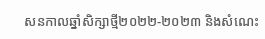សនកាលឆ្នាំសិក្សាថ្មី២០២២-២០២៣ និងសំណេះ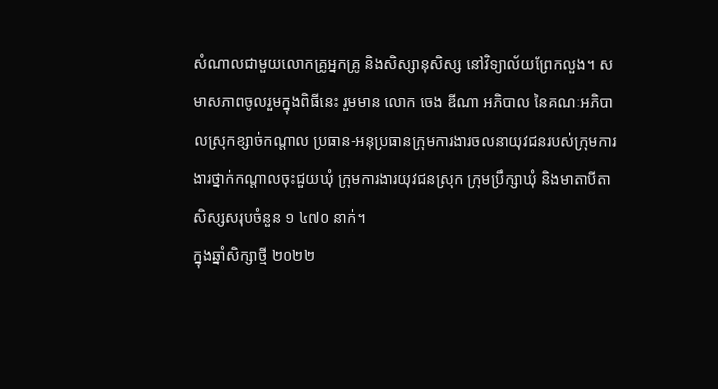សំណាលជាមួយលោកគ្រូអ្នកគ្រូ និងសិស្សានុសិស្ស នៅវិទ្យាល័យព្រែកលួង។ សមាសភាពចូលរួមក្នុងពិធីនេះ រួមមាន លោក ចេង ឌីណា អភិបាល នៃគណៈអភិបាលស្រុកខ្សាច់កណ្តាល ប្រធាន-អនុប្រធានក្រុមការងារចលនាយុវជនរបស់ក្រុមការងារថ្នាក់កណ្ដាលចុះជួយឃុំ ក្រុមការងារយុវជនស្រុក ក្រុមប្រឹក្សាឃុំ និងមាតាបីតាសិស្សសរុបចំនួន ១ ៤៧០ នាក់។
ក្នុងឆ្នាំសិក្សាថ្មី ២០២២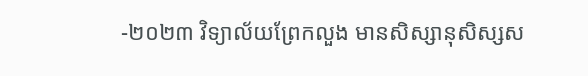-២០២៣ វិទ្យាល័យព្រែកលួង មានសិស្សានុសិស្សស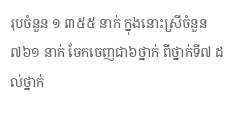រុបចំនួន ១ ៣៥៥ នាក់ ក្នុងនោះស្រីចំនួន ៧៦១ នាក់ ចែកចេញជា៦ថ្នាក់ ពីថ្នាក់ទី៧ ដល់ថ្នាក់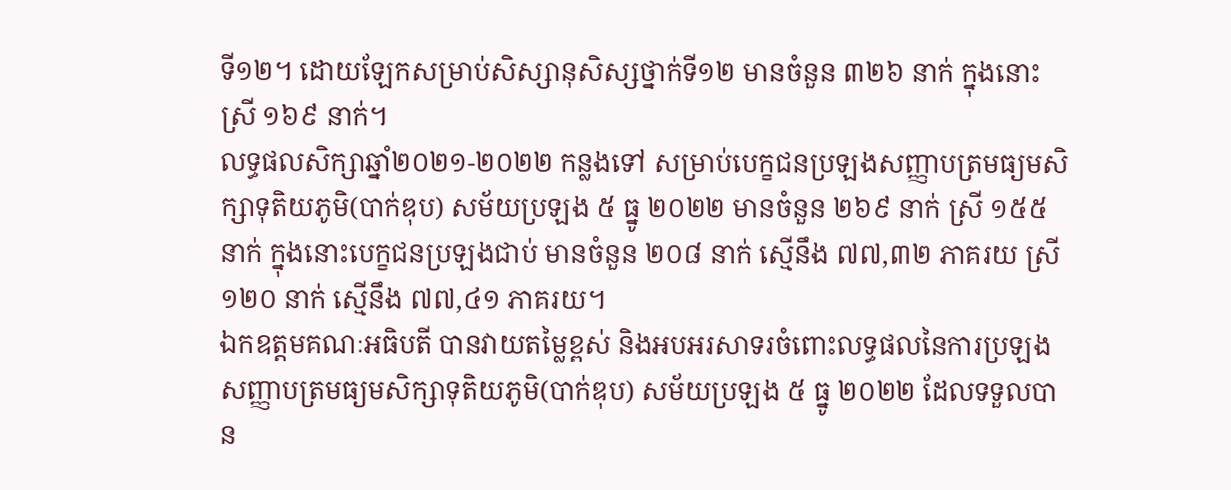ទី១២។ ដោយឡែកសម្រាប់សិស្សានុសិស្សថ្នាក់ទី១២ មានចំនួន ៣២៦ នាក់ ក្នុងនោះស្រី ១៦៩ នាក់។
លទ្ធផលសិក្សាឆ្នាំ២០២១-២០២២ កន្លងទៅ សម្រាប់បេក្ខជនប្រឡងសញ្ញាបត្រមធ្យមសិក្សាទុតិយភូមិ(បាក់ឌុប) សម័យប្រឡង ៥ ធ្នូ ២០២២ មានចំនួន ២៦៩ នាក់ ស្រី ១៥៥ នាក់ ក្នុងនោះបេក្ខជនប្រឡងជាប់ មានចំនួន ២០៨ នាក់ ស្មើនឹង ៧៧,៣២ ភាគរយ ស្រី ១២០ នាក់ ស្មើនឹង ៧៧,៤១ ភាគរយ។
ឯកឧត្តមគណៈអធិបតី បានវាយតម្លៃខ្ពស់ និងអបអរសាទរចំពោះលទ្ធផលនៃការប្រឡងសញ្ញាបត្រមធ្យមសិក្សាទុតិយភូមិ(បាក់ឌុប) សម័យប្រឡង ៥ ធ្នូ ២០២២ ដែលទទួលបាន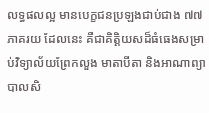លទ្ធផលល្អ មានបេក្ខជនប្រឡងជាប់ជាង ៧៧ ភាគរយ ដែលនេះ គឺជាគិត្តិយសដ៏ធំធេងសម្រាប់វិទ្យាល័យព្រែកលួង មាតាបីតា និងអាណាព្យាបាលសិ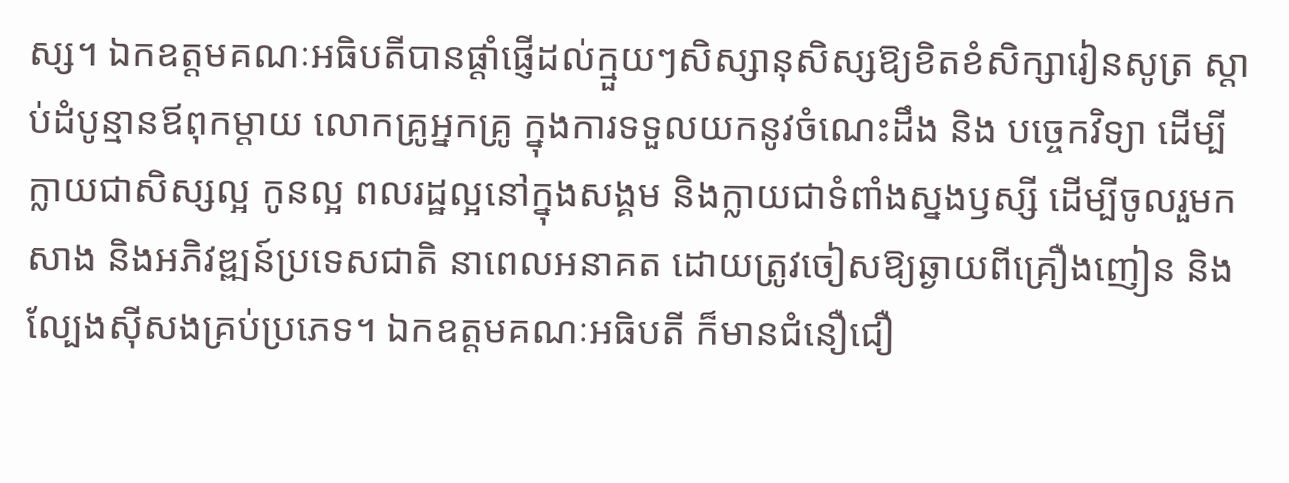ស្ស។ ឯកឧត្តមគណៈអធិបតីបានផ្តាំផ្ញើដល់ក្មួយៗសិស្សានុសិស្សឱ្យខិតខំសិក្សារៀនសូត្រ ស្តាប់ដំបូន្មានឪពុកម្តាយ លោកគ្រូអ្នកគ្រូ ក្នុងការទទួលយកនូវចំណេះដឹង និង បច្ចេកវិទ្យា ដើម្បីក្លាយជាសិស្សល្អ កូនល្អ ពលរដ្ឋល្អនៅក្នុងសង្គម និងក្លាយជាទំពាំងស្នងឫស្សី ដើម្បីចូលរួមកសាង និងអភិវឌ្ឍន៍ប្រទេសជាតិ នាពេលអនាគត ដោយត្រូវចៀសឱ្យឆ្ងាយពីគ្រឿងញៀន និងល្បែងស៊ីសងគ្រប់ប្រភេទ។ ឯកឧត្តមគណៈអធិបតី ក៏មានជំនឿជឿ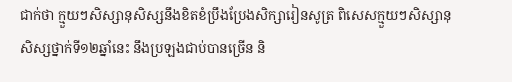ជាក់ថា ក្មួយៗសិស្សានុសិស្សនឹងខិតខំប្រឹងប្រែងសិក្សារៀនសូត្រ ពិសេសក្មួយៗសិស្សានុសិស្សថ្នាក់ទី១២ឆ្នាំនេះ នឹងប្រឡងជាប់បានច្រើន និ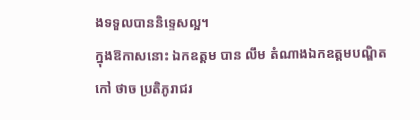ងទទួលបាននិទ្ទេសល្អ។
ក្នុងឱកាសនោះ ឯកឧត្តម បាន លឹម តំណាងឯកឧត្តមបណ្ឌិត កៅ ថាច ប្រតិភូរាជរ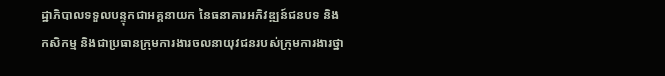ដ្ឋាភិបាលទទួលបន្ទុកជាអគ្គនាយក នៃធនាគារអភិវឌ្ឍន៍ជនបទ និងកសិកម្ម និងជាប្រធានក្រុមការងារចលនាយុវជនរបស់ក្រុមការងារថ្នា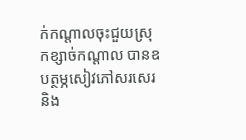ក់កណ្ដាលចុះជួយស្រុកខ្សាច់កណ្ដាល បានឧបត្ថម្ភសៀវភៅសរសេរ និង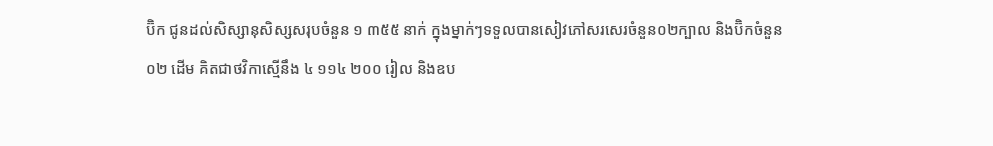ប៊ិក ជូនដល់សិស្សានុសិស្សសរុបចំនួន ១ ៣៥៥ នាក់ ក្នុងម្នាក់ៗទទួលបានសៀវភៅសរសេរចំនួន០២ក្បាល និងប៊ិកចំនួន ០២ ដើម គិតជាថវិកាស្មើនឹង ៤ ១១៤ ២០០ រៀល និងឧប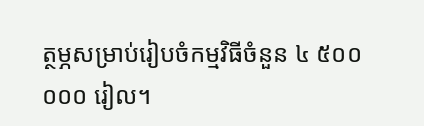ត្ថម្ភសម្រាប់រៀបចំកម្មវិធីចំនួន ៤ ៥០០ ០០០ រៀល។